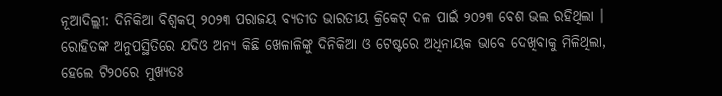ନୂଆଦିଲ୍ଲୀ: ଦିନିକିଆ ବିଶ୍ବକପ୍ ୨୦୨୩ ପରାଜୟ ବ୍ୟତୀତ ଭାରତୀୟ କ୍ରିକେଟ୍ ଦଳ ପାଇଁ ୨୦୨୩ ବେଶ ଭଲ ରହିଥିଲା । ରୋହିତଙ୍କ ଅନୁପସ୍ଥିତିରେ ଯଦିଓ ଅନ୍ୟ କିଛି ଖେଳାଳିଙ୍କୁ ଦିନିକିଆ ଓ ଟେଷ୍ଟରେ ଅଧିନାୟକ ଭାବେ ଦେଖିବାକୁ ମିଳିଥିଲା, ହେଲେ ଟି୨୦ରେ ମୁଖ୍ୟତଃ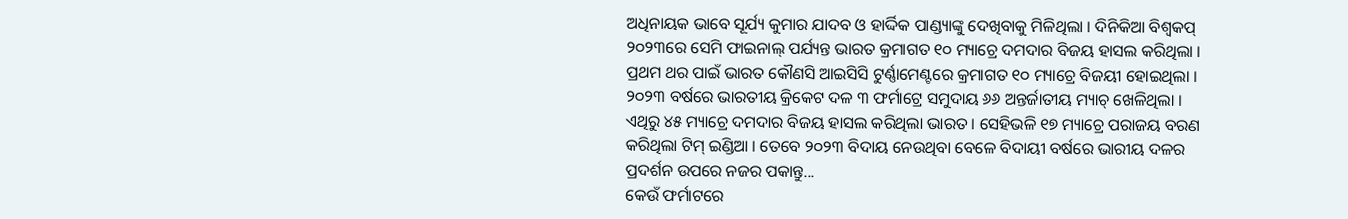ଅଧିନାୟକ ଭାବେ ସୂର୍ଯ୍ୟ କୁମାର ଯାଦବ ଓ ହାର୍ଦ୍ଦିକ ପାଣ୍ଡ୍ୟାଙ୍କୁ ଦେଖିବାକୁ ମିଳିଥିଲା । ଦିନିକିଆ ବିଶ୍ବକପ୍ ୨୦୨୩ରେ ସେମି ଫାଇନାଲ୍ ପର୍ଯ୍ୟନ୍ତ ଭାରତ କ୍ରମାଗତ ୧୦ ମ୍ୟାଚ୍ରେ ଦମଦାର ବିଜୟ ହାସଲ କରିଥିଲା । ପ୍ରଥମ ଥର ପାଇଁ ଭାରତ କୌଣସି ଆଇସିସି ଟୁର୍ଣ୍ଣାମେଣ୍ଟରେ କ୍ରମାଗତ ୧୦ ମ୍ୟାଚ୍ରେ ବିଜୟୀ ହୋଇଥିଲା ।
୨୦୨୩ ବର୍ଷରେ ଭାରତୀୟ କ୍ରିକେଟ ଦଳ ୩ ଫର୍ମାଟ୍ରେ ସମୁଦାୟ ୬୬ ଅନ୍ତର୍ଜାତୀୟ ମ୍ୟାଚ୍ ଖେଳିଥିଲା । ଏଥିରୁ ୪୫ ମ୍ୟାଚ୍ରେ ଦମଦାର ବିଜୟ ହାସଲ କରିଥିଲା ଭାରତ । ସେହିଭଳି ୧୭ ମ୍ୟାଚ୍ରେ ପରାଜୟ ବରଣ କରିଥିଲା ଟିମ୍ ଇଣ୍ଡିଆ । ତେବେ ୨୦୨୩ ବିଦାୟ ନେଉଥିବା ବେଳେ ବିଦାୟୀ ବର୍ଷରେ ଭାରୀୟ ଦଳର ପ୍ରଦର୍ଶନ ଉପରେ ନଜର ପକାନ୍ତୁ...
କେଉଁ ଫର୍ମାଟରେ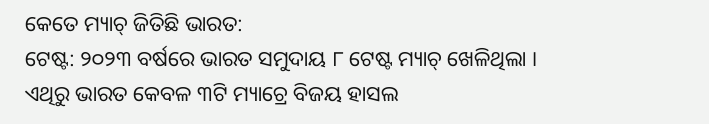କେତେ ମ୍ୟାଚ୍ ଜିତିଛି ଭାରତ:
ଟେଷ୍ଟ: ୨୦୨୩ ବର୍ଷରେ ଭାରତ ସମୁଦାୟ ୮ ଟେଷ୍ଟ ମ୍ୟାଚ୍ ଖେଳିଥିଲା । ଏଥିରୁ ଭାରତ କେବଳ ୩ଟି ମ୍ୟାଚ୍ରେ ବିଜୟ ହାସଲ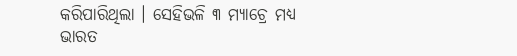କରିପାରିଥିଲା । ସେହିଭଳି ୩ ମ୍ୟାଚ୍ରେ ମଧ୍ୟ ଭାରତ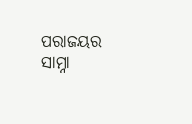ପରାଜୟର ସାମ୍ନା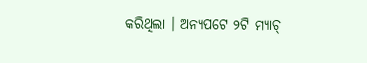କରିଥିଲା । ଅନ୍ୟପଟେ ୨ଟି ମ୍ୟାଚ୍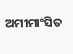ଅମୀମାଂସିତ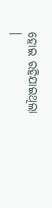ହୋଇ ରହିଯାଇଥିଲା ।